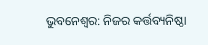ଭୁବନେଶ୍ୱର: ନିଜର କର୍ତ୍ତବ୍ୟନିଷ୍ଠା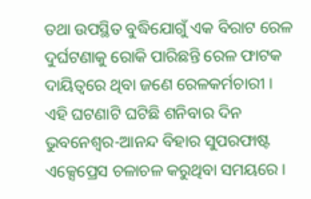ତଥା ଉପସ୍ଥିତ ବୁଦ୍ଧିଯୋଗୁଁ ଏକ ବିରାଟ ରେଳ ଦୁର୍ଘଟଣାକୁ ରୋକି ପାରିଛନ୍ତି ରେଳ ଫାଟକ ଦାୟିତ୍ୱରେ ଥିବା ଜଣେ ରେଳକର୍ମଚାରୀ । ଏହି ଘଟଣାଟି ଘଟିଛି ଶନିବାର ଦିନ ଭୁବନେଶ୍ୱର-ଆନନ୍ଦ ବିହାର ସୁପରଫାଷ୍ଟ ଏକ୍ସେପ୍ରେସ ଚଳାଚଳ କରୁଥିବା ସମୟରେ ।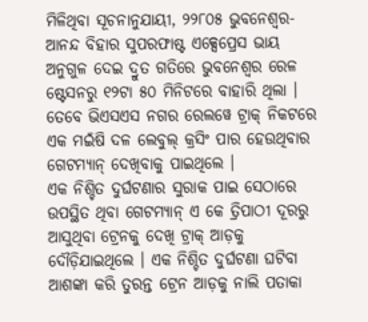ମିଳିଥିବା ସୂଚନାନୁଯାୟୀ, ୨୨୮୦୫ ଭୁବନେଶ୍ୱର-ଆନନ୍ଦ ବିହାର ସୁପରଫାଷ୍ଟ ଏକ୍ସେପ୍ରେସ ଭାୟ ଅନୁଗୁଳ ଦେଇ ଦ୍ରୁତ ଗତିରେ ଭୁବନେଶ୍ୱର ରେଳ ଷ୍ଟେସନରୁ ୧୨ଟା ୫୦ ମିନିଟରେ ବାହାରି ଥିଲା । ତେବେ ଭିଏସଏସ ନଗର ରେଲୱେ ଟ୍ରାକ୍ ନିକଟରେ ଏକ ମଇଁଷି ଦଳ ଲେବୁଲ୍ କ୍ରସିଂ ପାର ହେଉଥିବାର ଗେଟମ୍ୟାନ୍ ଦେଖିବାକୁ ପାଇଥିଲେ ।
ଏକ ନିଶ୍ଚିତ ଦୁର୍ଘଟଣାର ସୁରାକ ପାଇ ସେଠାରେ ଉପସ୍ଥିତ ଥିବା ଗେଟମ୍ୟାନ୍ ଏ କେ ତ୍ରିପାଠୀ ଦୂରରୁ ଆସୁଥିବା ଟ୍ରେନକୁ ଦେଖି ଟ୍ରାକ୍ ଆଡ଼କୁ ଦୌଡ଼ିଯାଇଥିଲେ । ଏକ ନିଶ୍ଚିତ ଦୁର୍ଘଟଣା ଘଟିବା ଆଶଙ୍କା କରି ତୁରନ୍ତ ଟ୍ରେନ ଆଡ଼କୁ ନାଲି ପତାକା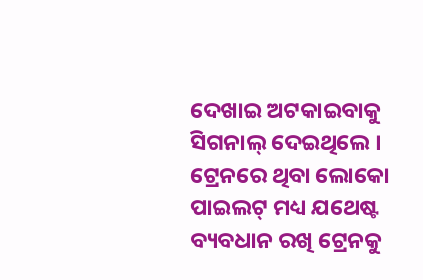ଦେଖାଇ ଅଟକାଇବାକୁ ସିଗନାଲ୍ ଦେଇଥିଲେ । ଟ୍ରେନରେ ଥିବା ଲୋକୋ ପାଇଲଟ୍ ମଧ୍ୟ ଯଥେଷ୍ଟ ବ୍ୟବଧାନ ରଖି ଟ୍ରେନକୁ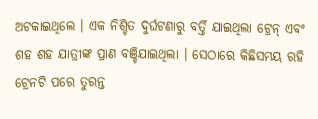ଅଟକାଇଥିଲେ । ଏକ ନିଶ୍ଚିତ ଦୁର୍ଘଟଣାରୁ ବର୍ତ୍ତି ଯାଇଥିଲା ଟ୍ରେନ୍ ଏବଂ ଶହ ଶହ ଯାତ୍ରୀଙ୍କ ପ୍ରାଣ ବଞ୍ଚିଯାଇଥିଲା । ସେଠାରେ କିଛିସମୟ ରହି ଟ୍ରେନଟି ପରେ ତୁରନ୍ତ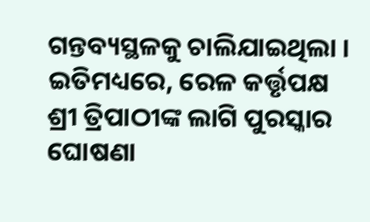ଗନ୍ତବ୍ୟସ୍ଥଳକୁ ଚାଲିଯାଇଥିଲା ।
ଇତିମଧ୍ୟରେ, ରେଳ କର୍ତ୍ତୃପକ୍ଷ ଶ୍ରୀ ତ୍ରିପାଠୀଙ୍କ ଲାଗି ପୁରସ୍କାର ଘୋଷଣା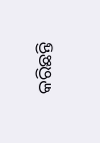କରିଛନ୍ତି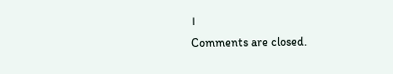।
Comments are closed.